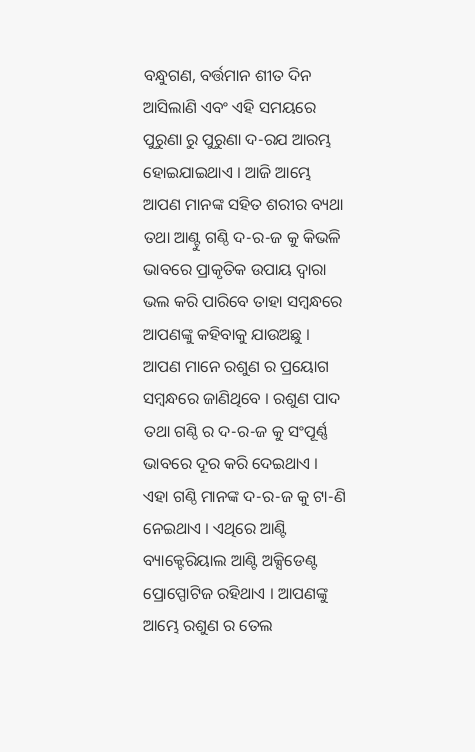ବନ୍ଧୁଗଣ, ବର୍ତ୍ତମାନ ଶୀତ ଦିନ ଆସିଲାଣି ଏବଂ ଏହି ସମୟରେ ପୁରୁଣା ରୁ ପୁରୁଣା ଦ-ରଯ ଆରମ୍ଭ ହୋଇଯାଇଥାଏ । ଆଜି ଆମ୍ଭେ ଆପଣ ମାନଙ୍କ ସହିତ ଶରୀର ବ୍ୟଥା ତଥା ଆଣ୍ଟୁ ଗଣ୍ଠି ଦ-ର-ଜ କୁ କିଭଳି ଭାବରେ ପ୍ରାକୃତିକ ଉପାୟ ଦ୍ଵାରା ଭଲ କରି ପାରିବେ ତାହା ସମ୍ବନ୍ଧରେ ଆପଣଙ୍କୁ କହିବାକୁ ଯାଉଅଛୁ । ଆପଣ ମାନେ ରଶୁଣ ର ପ୍ରୟୋଗ ସମ୍ବନ୍ଧରେ ଜାଣିଥିବେ । ରଶୁଣ ପାଦ ତଥା ଗଣ୍ଠି ର ଦ-ର-ଜ କୁ ସଂପୂର୍ଣ୍ଣ ଭାବରେ ଦୂର କରି ଦେଇଥାଏ ।
ଏହା ଗଣ୍ଠି ମାନଙ୍କ ଦ-ର-ଜ କୁ ଟା-ଣି ନେଇଥାଏ । ଏଥିରେ ଆଣ୍ଟି ବ୍ୟାକ୍ଟେରିୟାଲ ଆଣ୍ଟି ଅକ୍ସିଡେଣ୍ଟ ପ୍ରୋପ୍ପୋଟିଜ ରହିଥାଏ । ଆପଣଙ୍କୁ ଆମ୍ଭେ ରଶୁଣ ର ତେଲ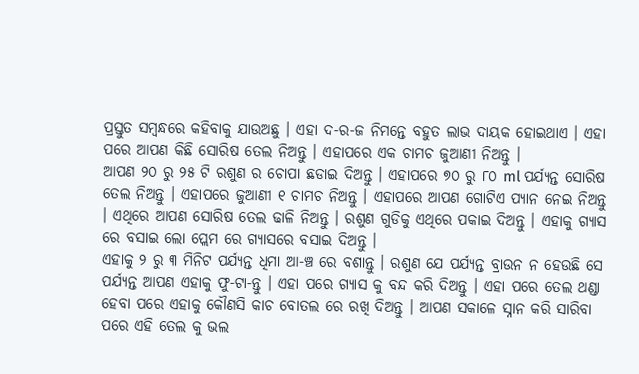ପ୍ରସ୍ତୁତ ସମ୍ବନ୍ଧରେ କହିବାକୁ ଯାଉଅଛୁ । ଏହା ଦ-ର-ଜ ନିମନ୍ତେ ବହୁତ ଲାଭ ଦାୟକ ହୋଇଥାଏ । ଏହା ପରେ ଆପଣ କିଛି ସୋରିଷ ତେଲ ନିଅନ୍ତୁ । ଏହାପରେ ଏକ ଚାମଚ ଜୁଆଣୀ ନିଅନ୍ତୁ ।
ଆପଣ ୨୦ ରୁ ୨୫ ଟି ରଶୁଣ ର ଚୋପା ଛଡାଇ ଦିଅନ୍ତୁ । ଏହାପରେ ୭୦ ରୁ ୮୦ ml ପର୍ଯ୍ୟନ୍ତ ସୋରିଷ ତେଲ ନିଅନ୍ତୁ । ଏହାପରେ ଜୁଆଣୀ ୧ ଚାମଚ ନିଅନ୍ତୁ । ଏହାପରେ ଆପଣ ଗୋଟିଏ ପ୍ୟାନ ନେଇ ନିଅନ୍ତୁ । ଏଥିରେ ଆପଣ ସୋରିଷ ତେଲ ଢାଳି ନିଅନ୍ତୁ । ରଶୁଣ ଗୁଡିକୁ ଏଥିରେ ପକାଇ ଦିଅନ୍ତୁ । ଏହାକୁ ଗ୍ୟାସ ରେ ବସାଇ ଲୋ ପ୍ଲେମ ରେ ଗ୍ୟାସରେ ବସାଇ ଦିଅନ୍ତୁ ।
ଏହାକୁ ୨ ରୁ ୩ ମିନିଟ ପର୍ଯ୍ୟନ୍ତ ଧିମା ଆ-ଞ୍ଚ ରେ ବଶାନ୍ତୁ । ରଶୁଣ ଯେ ପର୍ଯ୍ୟନ୍ତ ବ୍ରାଉନ ନ ହେଉଛି ସେ ପର୍ଯ୍ୟନ୍ତ ଆପଣ ଏହାକୁ ଫୁ-ଟା-ନ୍ତୁ । ଏହା ପରେ ଗ୍ୟାସ କୁ ବନ୍ଦ କରି ଦିଅନ୍ତୁ । ଏହା ପରେ ତେଲ ଥଣ୍ଡା ହେବା ପରେ ଏହାକୁ କୌଣସି କାଚ ବୋତଲ ରେ ରଖି ଦିଅନ୍ତୁ । ଆପଣ ସକାଳେ ସ୍ନାନ କରି ସାରିବା ପରେ ଏହି ତେଲ କୁ ଭଲ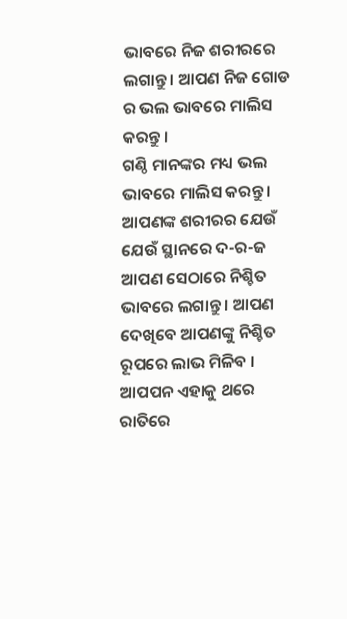ଭାବରେ ନିଜ ଶରୀରରେ ଲଗାନ୍ତୁ । ଆପଣ ନିଜ ଗୋଡ ର ଭଲ ଭାବରେ ମାଲିସ କରନ୍ତୁ ।
ଗଣ୍ଠି ମାନଙ୍କର ମଧ୍ୟ ଭଲ ଭାବରେ ମାଲିସ କରନ୍ତୁ । ଆପଣଙ୍କ ଶରୀରର ଯେଉଁ ଯେଉଁ ସ୍ଥାନରେ ଦ-ର-ଜ ଆପଣ ସେଠାରେ ନିଶ୍ଚିତ ଭାବରେ ଲଗାନ୍ତୁ । ଆପଣ ଦେଖିବେ ଆପଣଙ୍କୁ ନିଶ୍ଚିତ ରୂପରେ ଲାଭ ମିଳିବ । ଆପପନ ଏହାକୁ ଥରେ ରାତିରେ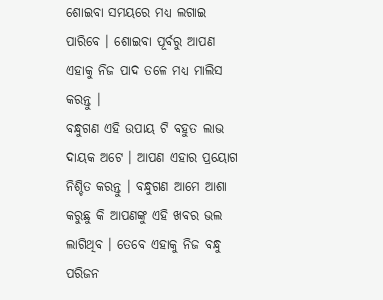ଶୋଇବା ସମୟରେ ମଧ୍ୟ ଲଗାଇ ପାରିବେ । ଶୋଇବା ପୂର୍ବରୁ ଆପଣ ଏହାକୁ ନିଜ ପାଦ ତଳେ ମଧ୍ୟ ମାଲିସ କରନ୍ତୁ ।
ବନ୍ଧୁଗଣ ଏହି ଉପାୟ ଟି ବହୁତ ଲାଭ ଦାୟକ ଅଟେ । ଆପଣ ଏହାର ପ୍ରୟୋଗ ନିଶ୍ଚିତ କରନ୍ତୁ । ବନ୍ଧୁଗଣ ଆମେ ଆଶା କରୁଛୁ କି ଆପଣଙ୍କୁ ଏହି ଖବର ଭଲ ଲାଗିଥିବ । ତେବେ ଏହାକୁ ନିଜ ବନ୍ଧୁ ପରିଜନ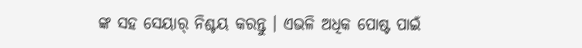ଙ୍କ ସହ ସେୟାର୍ ନିଶ୍ଚୟ କରନ୍ତୁ । ଏଭଳି ଅଧିକ ପୋଷ୍ଟ ପାଇଁ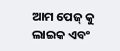ଆମ ପେଜ୍ କୁ ଲାଇକ ଏବଂ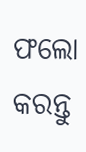ଫଲୋ କରନ୍ତୁ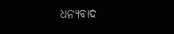ଧନ୍ୟବାଦ